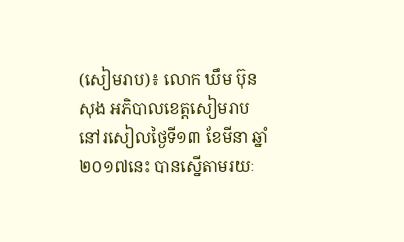(សៀមរាប)៖ លោក ឃឹម ប៊ុនសុង អភិបាលខេត្តសៀមរាប នៅរសៀលថ្ងៃទី១៣ ខែមីនា ឆ្នាំ២០១៧នេះ បានស្នើតាមរយៈ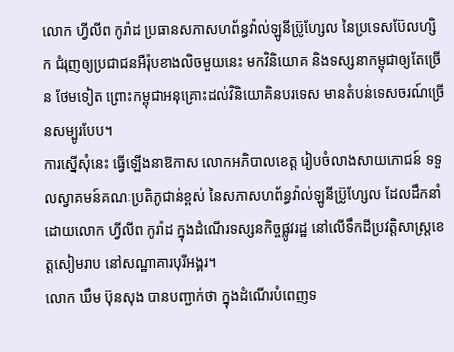លោក ហ្វីលីព កូរ៉ាដ ប្រធានសភាសហព័ន្ធវ៉ាល់ឡូនីប្រ៊ូហ្សែល នៃប្រទេសប៊ែលហ្សិក ជំរុញឲ្យប្រជាជនអឺរ៉ុបខាងលិចមួយនេះ មកវិនិយោគ និងទស្សនាកម្ពុជាឲ្យតែច្រើន ថែមទៀត ព្រោះកម្ពុជាអនុគ្រោះដល់វិនិយោគិនបរទេស មានតំបន់ទេសចរណ៍ច្រើនសម្បូរបែប។
ការស្នើសុំនេះ ធ្វើឡើងនាឱកាស លោកអភិបាលខេត្ត រៀបចំលាងសាយភោជន៍ ទទួលស្វាគមន៍គណៈប្រតិភូជាន់ខ្ពស់ នៃសភាសហព័ន្ធវ៉ាល់ឡូនីប្រ៊ូហ្សែល ដែលដឹកនាំដោយលោក ហ្វីលីព កូរ៉ាដ ក្នុងដំណើរទស្សនកិច្ចផ្លូវរដ្ឋ នៅលើទឹកដីប្រវត្តិសាស្រ្តខេត្តសៀមរាប នៅសណ្ឋាគារបុរីអង្គរ។
លោក ឃឹម ប៊ុនសុង បានបញ្ជាក់ថា ក្នុងដំណើរបំពេញទ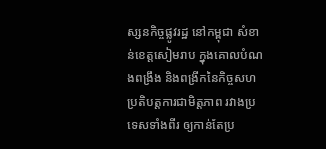ស្សនកិច្ចផ្លូវរដ្ឋ នៅកម្ពុជា សំខាន់ខេត្តសៀមរាប ក្នុងគោលបំណងពង្រឹង និងពង្រីកនៃកិច្ចសហប្រតិបត្តការជាមិត្តភាព រវាងប្រទេសទាំងពីរ ឲ្យកាន់តែប្រ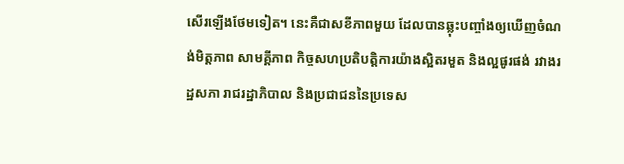សើរឡើងថែមទៀត។ នេះគឺជាសខីភាពមួយ ដែលបានឆ្លុះបញ្ចាំងឲ្យឃើញចំណង់មិត្តភាព សាមគ្គីភាព កិច្ចសហប្រតិបត្តិការយ៉ាងស្អិតរមួត និងល្អផូរផង់ រវាងរដ្ឋសភា រាជរដ្ឋាភិបាល និងប្រជាជននៃប្រទេស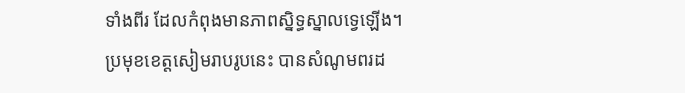ទាំងពីរ ដែលកំពុងមានភាពស្និទ្ធស្នាលទ្វេឡើង។
ប្រមុខខេត្តសៀមរាបរូបនេះ បានសំណូមពរដ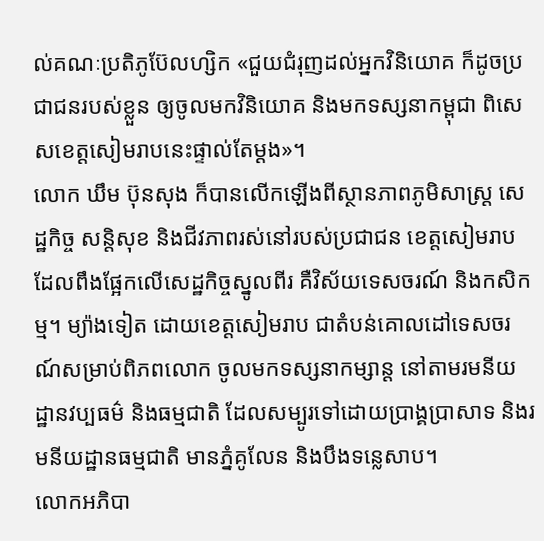ល់គណៈប្រតិភូប៊ែលហ្សិក «ជួយជំរុញដល់អ្នកវិនិយោគ ក៏ដូចប្រជាជនរបស់ខ្លួន ឲ្យចូលមកវិនិយោគ និងមកទស្សនាកម្ពុជា ពិសេសខេត្តសៀមរាបនេះផ្ទាល់តែម្ដង»។
លោក ឃឹម ប៊ុនសុង ក៏បានលើកឡើងពីស្ថានភាពភូមិសាស្រ្ត សេដ្ឋកិច្ច សន្តិសុខ និងជីវភាពរស់នៅរបស់ប្រជាជន ខេត្តសៀមរាប ដែលពឹងផ្អែកលើសេដ្ឋកិច្ចស្នូលពីរ គឺវិស័យទេសចរណ៍ និងកសិកម្ម។ ម្យ៉ាងទៀត ដោយខេត្តសៀមរាប ជាតំបន់គោលដៅទេសចរណ៍សម្រាប់ពិភពលោក ចូលមកទស្សនាកម្សាន្ត នៅតាមរមនីយដ្ឋានវប្បធម៌ និងធម្មជាតិ ដែលសម្បូរទៅដោយប្រាង្គប្រាសាទ និងរមនីយដ្ឋានធម្មជាតិ មានភ្នំគូលែន និងបឹងទន្លេសាប។
លោកអភិបា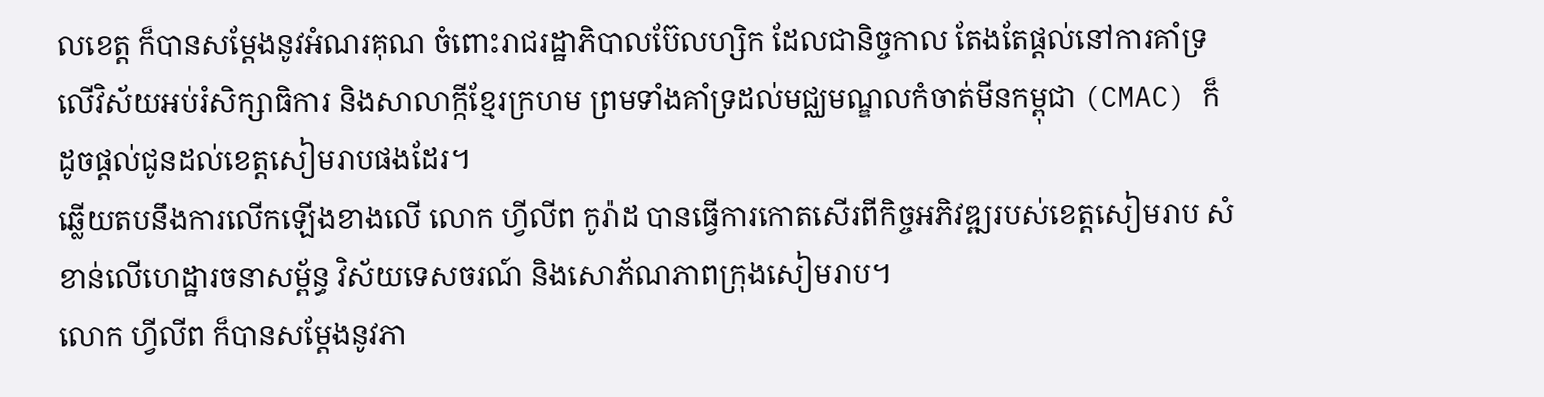លខេត្ត ក៏បានសម្ដែងនូវអំណរគុណ ចំពោះរាជរដ្ឋាភិបាលប៊ែលហ្សិក ដែលជានិច្ចកាល តែងតែផ្ដល់នៅការគាំទ្រលើវិស័យអប់រំសិក្សាធិការ និងសាលាក្កីខ្មែរក្រហម ព្រមទាំងគាំទ្រដល់មជ្ឈមណ្ឌលកំចាត់មីនកម្ពុជា (CMAC) ក៏ដូចផ្ដល់ជូនដល់ខេត្តសៀមរាបផងដែរ។
ឆ្លើយតបនឹងការលើកឡើងខាងលើ លោក ហ្វីលីព កូរ៉ាដ បានធ្វើការកោតសើរពីកិច្ចអភិវឌ្ឍរបស់ខេត្តសៀមរាប សំខាន់លើហេដ្ឋារចនាសម្ព័ន្ធ វិស័យទេសចរណ៍ និងសោភ័ណភាពក្រុងសៀមរាប។
លោក ហ្វីលីព ក៏បានសម្ដែងនូវភា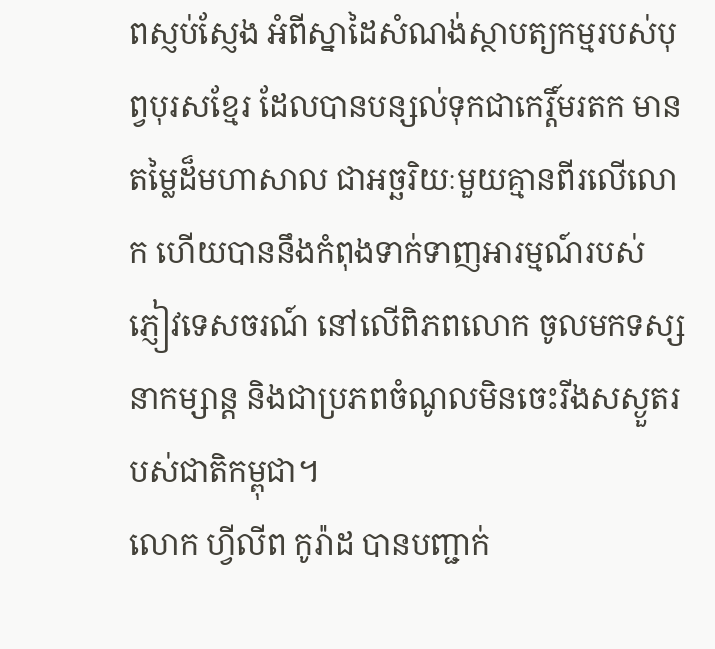ពស្ញប់ស្ញែង អំពីស្នាដៃសំណង់ស្ថាបត្យកម្មរបស់បុព្វបុរសខ្មែរ ដែលបានបន្សល់ទុកជាកេរ្តិ៍មរតក មានតម្លៃដ៏មហាសាល ជាអច្ឆរិយៈមួយគ្មានពីរលើលោក ហើយបាននឹងកំពុងទាក់ទាញអារម្មណ៍របស់ភ្ញៀវទេសចរណ៍ នៅលើពិភពលោក ចូលមកទស្សនាកម្សាន្ត និងជាប្រភពចំណូលមិនចេះរីងសស្ងួតរបស់ជាតិកម្ពុជា។
លោក ហ្វីលីព កូរ៉ាដ បានបញ្ជាក់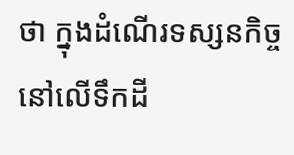ថា ក្នុងដំណើរទស្សនកិច្ចនៅលើទឹកដី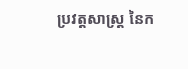ប្រវត្តសាស្ត្រ នៃក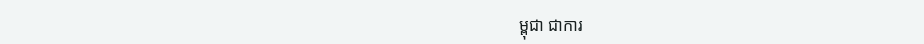ម្ពុជា ជាការ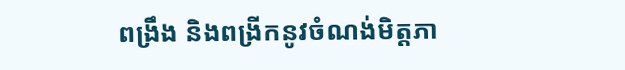ពង្រឹង និងពង្រីកនូវចំណង់មិត្តភា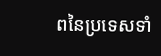ពនៃប្រទេសទាំ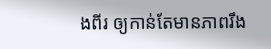ងពីរ ឲ្យកាន់តែមានភាពរឹង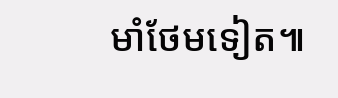មាំថែមទៀត៕